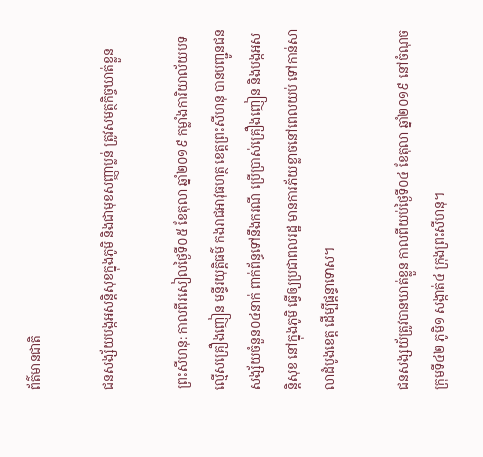ព័ត៌មានជាតិ

ជនសង្ស័យបង្កអសន្តិសុខក្នុងភូមិ និងជាមុខសញ្ញាប្លន់ ត្រូវសមត្ថកិច្ចឃាត់ខ្លួន

ព្រះសីហនុ: កាលពីរសៀលថ្ងៃទី០៥ ខែតុលា ឆ្នាំ២០១៩ កម្លាំងការិយាល័យបទល្មើសគ្រឿងញៀន មន្ទីរយុត្តិធម៌ កងរាជអាវុធហត្ថ ខេត្តព្រះសីហនុ បានបញ្ជូនជនសង្ស័យចំនួន០៤នាក់ ពាក់ព័ន្ធទៅនឹងករណី ប្រើប្រាស់គ្រឿងញៀន និងបង្កអសន្តិសុខ នៅក្នុងភូមិ ធ្វើឲ្យប្រជាពលរដ្ឋ មានការភ័យខ្លាចនៅពេលយប់ ទៅកាន់សាលាដំបូងខេត្ត ដើម្បីផ្តន្ទាទោស។

ជនសង្សយ័ត្រូវបានឃាត់ខ្លួន កាលពីយប់ថ្ងៃទី០៤ ខែតុលា ឆ្នាំ២០១៩ នៅចំណុចក្រុមទី៤២ ភូមិ១ សង្កាត់៤ ក្រុងព្រះសីហនុ។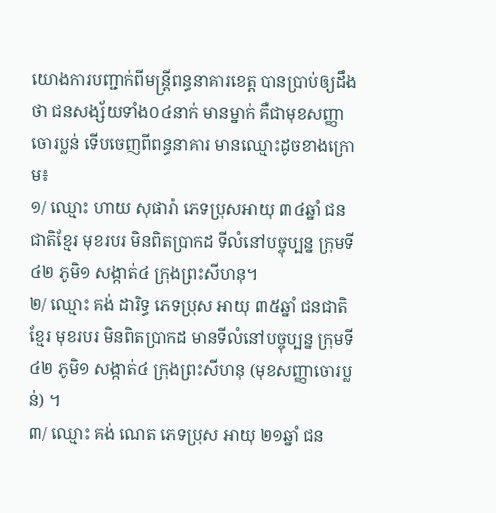យោងការបញ្ជាក់ពីមន្រ្តីពន្ធនាគារខេត្ត បានប្រាប់ឲ្យដឹងថា ជនសង្ស័យទាំង០៤នាក់ មានម្នាក់ គឺជាមុខសញ្ញាចោរប្លន់ ទើបចេញពីពន្ធនាគារ មានឈ្មោះដូចខាងក្រោម៖
១/ ឈ្មោះ ហាយ សុផារ៉ា ភេទប្រុសអាយុ ៣៤ឆ្នាំ ជនជាតិខ្មែរ មុខរបរ មិនពិតប្រាកដ ទីលំនៅបច្ចុប្បន្ន ក្រុមទី៤២ ភូមិ១ សង្កាត់៤ ក្រុងព្រះសីហនុ។
២/ ឈ្មោះ គង់ ដារិទ្ធ ភេទប្រុស អាយុ ៣៥ឆ្នាំ ជនជាតិខ្មែរ មុខរបរ មិនពិតប្រាកដ មានទីលំនៅបច្ចុប្បន្ន ក្រុមទី៤២ ភូមិ១ សង្កាត់៤ ក្រុងព្រះសីហនុ (មុខសញ្ញាចោរប្លន់) ។
៣/ ឈ្មោះ គង់ ណេត ភេទប្រុស អាយុ ២១ឆ្នាំ ជន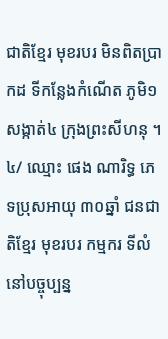ជាតិខ្មែរ មុខរបរ មិនពិតប្រាកដ ទីកន្លែងកំណើត ភូមិ១ សង្កាត់៤ ក្រុងព្រះសីហនុ ។
៤/ ឈ្មោះ ផេង ណារិទ្ធ ភេទប្រុសអាយុ ៣០ឆ្នាំ ជនជាតិខ្មែរ មុខរបរ កម្មករ ទីលំនៅបច្ចុប្បន្ន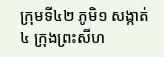ក្រុមទី៤២ ភូមិ១ សង្កាត់៤ ក្រុងព្រះសីហ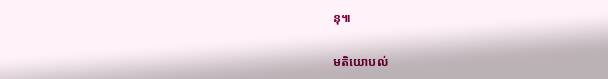នុ៕

មតិយោបល់